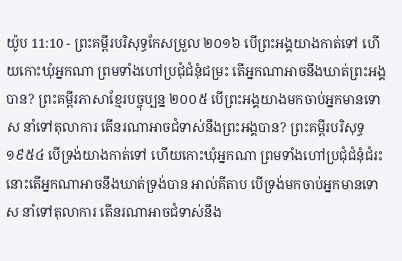យ៉ូប 11:10 - ព្រះគម្ពីរបរិសុទ្ធកែសម្រួល ២០១៦ បើព្រះអង្គយាងកាត់ទៅ ហើយកោះឃុំអ្នកណា ព្រមទាំងហៅប្រជុំជំនុំជម្រះ តើអ្នកណាអាចនឹងឃាត់ព្រះអង្គបាន? ព្រះគម្ពីរភាសាខ្មែរបច្ចុប្បន្ន ២០០៥ បើព្រះអង្គយាងមកចាប់អ្នកមានទោស នាំទៅតុលាការ តើនរណាអាចជំទាស់នឹងព្រះអង្គបាន? ព្រះគម្ពីរបរិសុទ្ធ ១៩៥៤ បើទ្រង់យាងកាត់ទៅ ហើយកោះឃុំអ្នកណា ព្រមទាំងហៅប្រជុំជំនុំជំរះ នោះតើអ្នកណាអាចនឹងឃាត់ទ្រង់បាន អាល់គីតាប បើទ្រង់មកចាប់អ្នកមានទោស នាំទៅតុលាការ តើនរណាអាចជំទាស់នឹង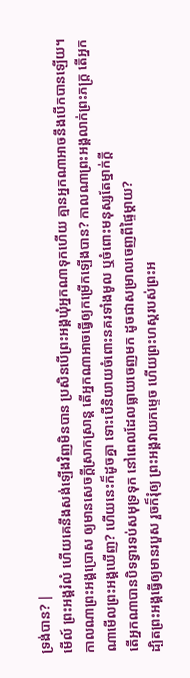ទ្រង់បាន? |
មើល៍ ព្រះអង្គរំលំ ហើយគេនឹងសង់ឡើងវិញមិនបាន ប្រសិនបើព្រះអង្គឃុំអ្នកណាទុកហើយ គ្មានអ្នកណាអាចនឹងបើកបានឡើយ។
កាលណាព្រះអង្គប្រោស ឲ្យមានសេចក្ដីស្រាកស្រាន្ត តើអ្នកណាអាចធ្វើឲ្យកម្រើកឡើងបាន? កាលណាព្រះអង្គលាក់ព្រះភក្ត្រ តើអ្នកណាមើលព្រះអង្គឃើញ? ហើយនេះក៏ដូចគ្នា ទោះបើនិយាយចំពោះនគរទាំងមូល ឬចំពោះមនុស្សតែម្នាក់ក្តី
តើអ្នកណាបានបិទទ្វារទប់សមុទ្រទុក នៅពេលដែលធ្លាយចេញមក ដូចជាសម្រាលចេញពីផ្ទៃម្តាយ?
ដ្បិតព្រះអង្គធ្វើឲ្យមានរបួស រួចក៏រុំឲ្យ ព្រះអង្គវាយកម្ទេច ហើយព្រះហស្តរបស់ព្រះអ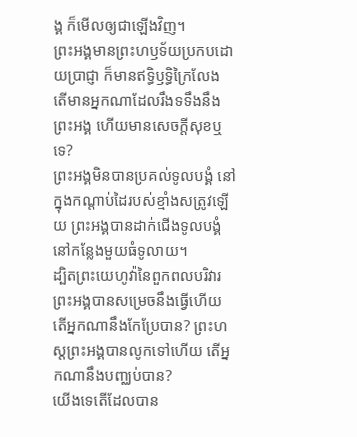ង្គ ក៏មើលឲ្យជាឡើងវិញ។
ព្រះអង្គមានព្រះហឫទ័យប្រកបដោយប្រាជ្ញា ក៏មានឥទ្ធិឫទ្ធិក្រៃលែង តើមានអ្នកណាដែលរឹងទទឹងនឹងព្រះអង្គ ហើយមានសេចក្ដីសុខឬទេ?
ព្រះអង្គមិនបានប្រគល់ទូលបង្គំ នៅក្នុងកណ្ដាប់ដៃរបស់ខ្មាំងសត្រូវឡើយ ព្រះអង្គបានដាក់ជើងទូលបង្គំ នៅកន្លែងមួយធំទូលាយ។
ដ្បិតព្រះយេហូវ៉ានៃពួកពលបរិវារ ព្រះអង្គបានសម្រេចនឹងធ្វើហើយ តើអ្នកណានឹងកែប្រែបាន? ព្រះហស្តព្រះអង្គបានលូកទៅហើយ តើអ្នកណានឹងបញ្ឈប់បាន?
យើងទេតើដែលបាន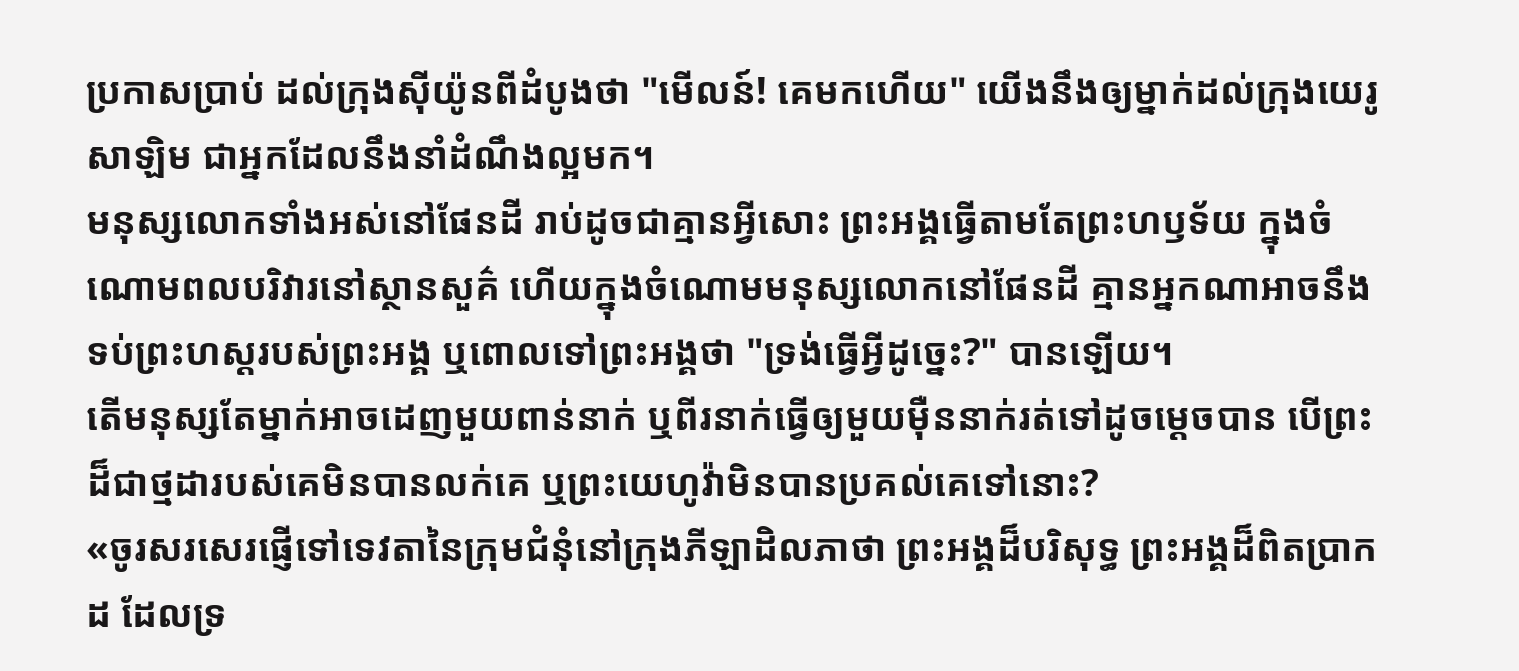ប្រកាសប្រាប់ ដល់ក្រុងស៊ីយ៉ូនពីដំបូងថា "មើលន៍! គេមកហើយ" យើងនឹងឲ្យម្នាក់ដល់ក្រុងយេរូសាឡិម ជាអ្នកដែលនឹងនាំដំណឹងល្អមក។
មនុស្សលោកទាំងអស់នៅផែនដី រាប់ដូចជាគ្មានអ្វីសោះ ព្រះអង្គធ្វើតាមតែព្រះហឫទ័យ ក្នុងចំណោមពលបរិវារនៅស្ថានសួគ៌ ហើយក្នុងចំណោមមនុស្សលោកនៅផែនដី គ្មានអ្នកណាអាចនឹងទប់ព្រះហស្តរបស់ព្រះអង្គ ឬពោលទៅព្រះអង្គថា "ទ្រង់ធ្វើអ្វីដូច្នេះ?" បានឡើយ។
តើមនុស្សតែម្នាក់អាចដេញមួយពាន់នាក់ ឬពីរនាក់ធ្វើឲ្យមួយម៉ឺននាក់រត់ទៅដូចម្ដេចបាន បើព្រះដ៏ជាថ្មដារបស់គេមិនបានលក់គេ ឬព្រះយេហូវ៉ាមិនបានប្រគល់គេទៅនោះ?
«ចូរសរសេរផ្ញើទៅទេវតានៃក្រុមជំនុំនៅក្រុងភីឡាដិលភាថា ព្រះអង្គដ៏បរិសុទ្ធ ព្រះអង្គដ៏ពិតប្រាកដ ដែលទ្រ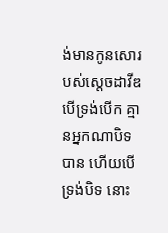ង់មានកូនសោរបស់ស្តេចដាវីឌ បើទ្រង់បើក គ្មានអ្នកណាបិទបាន ហើយបើទ្រង់បិទ នោះ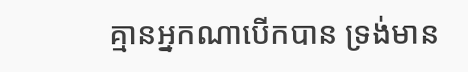គ្មានអ្នកណាបើកបាន ទ្រង់មាន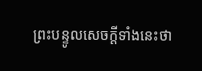ព្រះបន្ទូលសេចក្ដីទាំងនេះថា